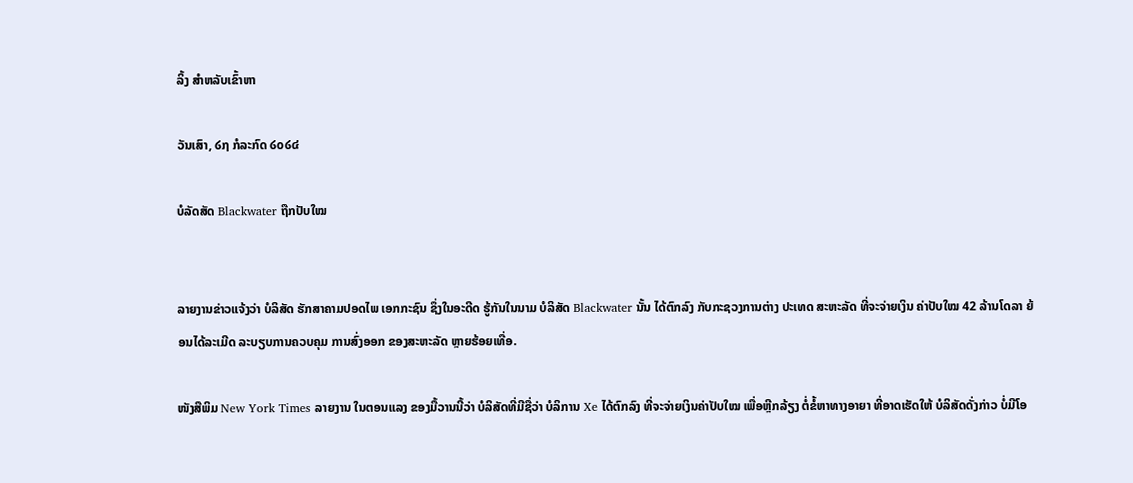ລິ້ງ ສຳຫລັບເຂົ້າຫາ

ວັນເສົາ, ໒໗ ກໍລະກົດ ໒໐໒໔

ບໍລັດສັດ Blackwater ຖືກປັບໃໝ


ລາຍງານຂ່າວແຈ້ງວ່າ ບໍລິສັດ ຮັກສາຄາມປອດໄພ ເອກກະຊົນ ຊຶ່ງໃນອະດີດ ຮູ້ກັນໃນນາມ ບໍລິສັດ Blackwater ນັ້ນ ໄດ້ຕົກລົງ ກັບກະຊວງການຕ່າງ ປະເທດ ສະຫະລັດ ທີ່ຈະຈ່າຍເງິນ ຄ່າປັບໃໝ 42 ລ້ານໂດລາ ຍ້ອນໄດ້ລະເມີດ ລະບຽບການຄວບຄຸມ ການສົ່ງອອກ ຂອງສະຫະລັດ ຫຼາຍຮ້ອຍເທື່ອ.

ໜັງສືພິມ New York Times ລາຍງານ ໃນຕອນແລງ ຂອງມື້ວານນີ້ວ່າ ບໍລິສັດທີ່ມີຊື່ວ່າ ບໍລິການ Xe ໄດ້ຕົກລົງ ທີ່ຈະຈ່າຍເງິນຄ່າປັບໃໝ ເພື່ອຫຼີກລ້ຽງ ຕໍ່ຂໍ້ຫາທາງອາຍາ ທີ່ອາດເຮັດໃຫ້ ບໍລິສັດດັ່ງກ່າວ ບໍ່ມີໂອ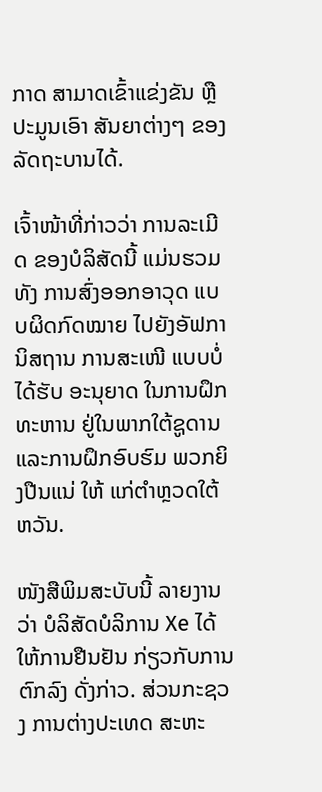ກາດ ສາມາດເຂົ້າແຂ່ງຂັນ ຫຼືປະມູນເອົາ ສັນຍາຕ່າງໆ ຂອງລັດຖະບານໄດ້.

ເຈົ້າໜ້າທີ່ກ່າວວ່າ ການລະເມີດ ຂອງບໍລິສັດນີ້ ແມ່ນຮວມທັງ ການສົ່ງອອກອາວຸດ ແບບຜິດກົດໝາຍ ໄປຍັງອັຟການິສຖານ ການສະເໜີ ແບບບໍ່ໄດ້ຮັບ ອະນຸຍາດ ໃນການຝຶກທະຫານ ຢູ່ໃນພາກໃຕ້ຊູດານ ແລະການຝຶກອົບຮົມ ພວກຍິງປືນແນ່ ໃຫ້ ແກ່ຕຳຫຼວດໃຕ້ຫວັນ.

ໜັງສືພິມສະບັບນີ້ ລາຍງານວ່າ ບໍລິສັດບໍລິການ Xe ໄດ້ໃຫ້ການຢືນຢັນ ກ່ຽວກັບການຕົກລົງ ດັ່ງກ່າວ. ສ່ວນກະຊວງ ການຕ່າງປະເທດ ສະຫະ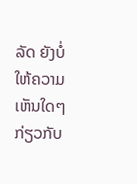ລັດ ຍັງບໍ່ໃຫ້ຄວາມເຫັນໃດໆ ກ່ຽວກັບ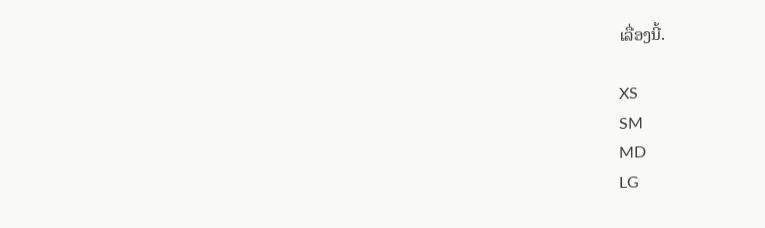ເລື່ອງນີ້.

XS
SM
MD
LG